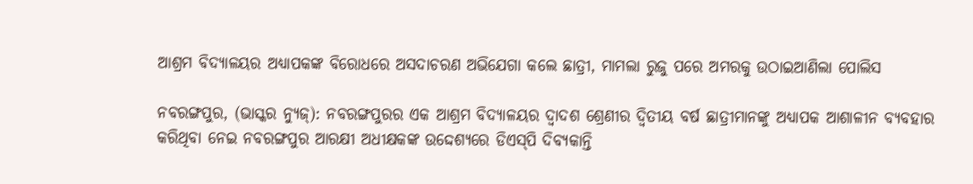ଆଶ୍ରମ ବିଦ୍ୟାଳୟର ଅଧ୍ୟାପକଙ୍କ ବିରୋଧରେ ଅସଦାଚରଣ ଅଭିଯେଗା କଲେ ଛାତ୍ରୀ, ମାମଲା ରୁଜୁ ପରେ ଅମରକୁ ଉଠାଇଆଣିଲା ପୋଲିସ

ନବରଙ୍ଗପୁର, (ଭାସ୍କର ନ୍ୟୁଜ୍‌): ନବରଙ୍ଗପୁରର ଏକ ଆଶ୍ରମ ବିଦ୍ୟାଳୟର ଦ୍ୱାଦଶ ଶ୍ରେଣୀର ଦ୍ୱିତୀୟ ବର୍ଷ ଛାତ୍ରୀମାନଙ୍କୁ ଅଧ୍ୟାପକ ଆଶାଳୀନ ବ୍ୟବହାର କରିଥିବା ନେଇ ନବରଙ୍ଗପୁର ଆରକ୍ଷୀ ଅଧୀକ୍ଷକଙ୍କ ଉଦ୍ଦେଶ୍ୟରେ ଡିଏସ୍‌ପି ଦିବ୍ୟକାନ୍ତି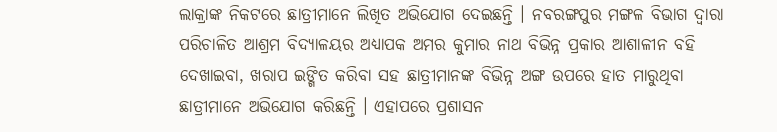ଲାକ୍ରାଙ୍କ ନିକଟରେ ଛାତ୍ରୀମାନେ ଲିଖିତ ଅଭିଯୋଗ ଦେଇଛନ୍ତି । ନବରଙ୍ଗପୁର ମଙ୍ଗଳ ବିଭାଗ ଦ୍ୱାରା ପରିଚାଳିତ ଆଶ୍ରମ ବିଦ୍ୟାଳୟର ଅଧ୍ୟାପକ ଅମର କୁମାର ନାଥ ବିଭିନ୍ନ ପ୍ରକାର ଆଶାଳୀନ ବହି ଦେଖାଇବା, ଖରାପ ଇଙ୍ଗିତ କରିବା ସହ ଛାତ୍ରୀମାନଙ୍କ ବିଭିନ୍ନ ଅଙ୍ଗ ଉପରେ ହାତ ମାରୁଥିବା ଛାତ୍ରୀମାନେ ଅଭିଯୋଗ କରିଛନ୍ତି । ଏହାପରେ ପ୍ରଶାସନ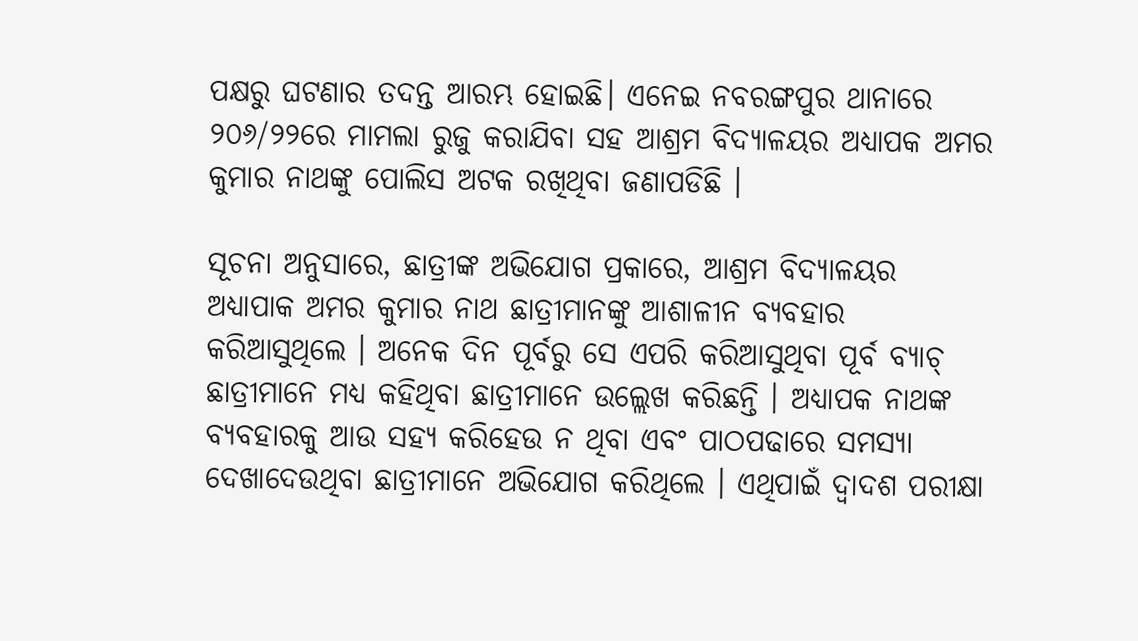ପକ୍ଷରୁ ଘଟଣାର ତଦନ୍ତ ଆରମ୍ଭ ହୋଇଛି। ଏନେଇ ନବରଙ୍ଗପୁର ଥାନାରେ ୨୦୬/୨୨ରେ ମାମଲା ରୁଜୁ କରାଯିବା ସହ ଆଶ୍ରମ ବିଦ୍ୟାଳୟର ଅଧ୍ୟାପକ ଅମର କୁମାର ନାଥଙ୍କୁ ପୋଲିସ ଅଟକ ରଖିଥିବା ଜଣାପଡିଛି ।

ସୂଚନା ଅନୁସାରେ, ଛାତ୍ରୀଙ୍କ ଅଭିଯୋଗ ପ୍ରକାରେ, ଆଶ୍ରମ ବିଦ୍ୟାଳୟର ଅଧ୍ୟାପାକ ଅମର କୁମାର ନାଥ ଛାତ୍ରୀମାନଙ୍କୁ ଆଶାଳୀନ ବ୍ୟବହାର କରିଆସୁଥିଲେ । ଅନେକ ଦିନ ପୂର୍ବରୁ ସେ ଏପରି କରିଆସୁଥିବା ପୂର୍ବ ବ୍ୟାଚ୍‌ ଛାତ୍ରୀମାନେ ମଧ୍ୟ କହିଥିବା ଛାତ୍ରୀମାନେ ଉଲ୍ଲେଖ କରିଛନ୍ତି । ଅଧ୍ୟାପକ ନାଥଙ୍କ ବ୍ୟବହାରକୁ ଆଉ ସହ୍ୟ କରିହେଉ ନ ଥିବା ଏବଂ ପାଠପଢାରେ ସମସ୍ୟା ଦେଖାଦେଉଥିବା ଛାତ୍ରୀମାନେ ଅଭିଯୋଗ କରିଥିଲେ । ଏଥିପାଇଁ ଦ୍ୱାଦଶ ପରୀକ୍ଷା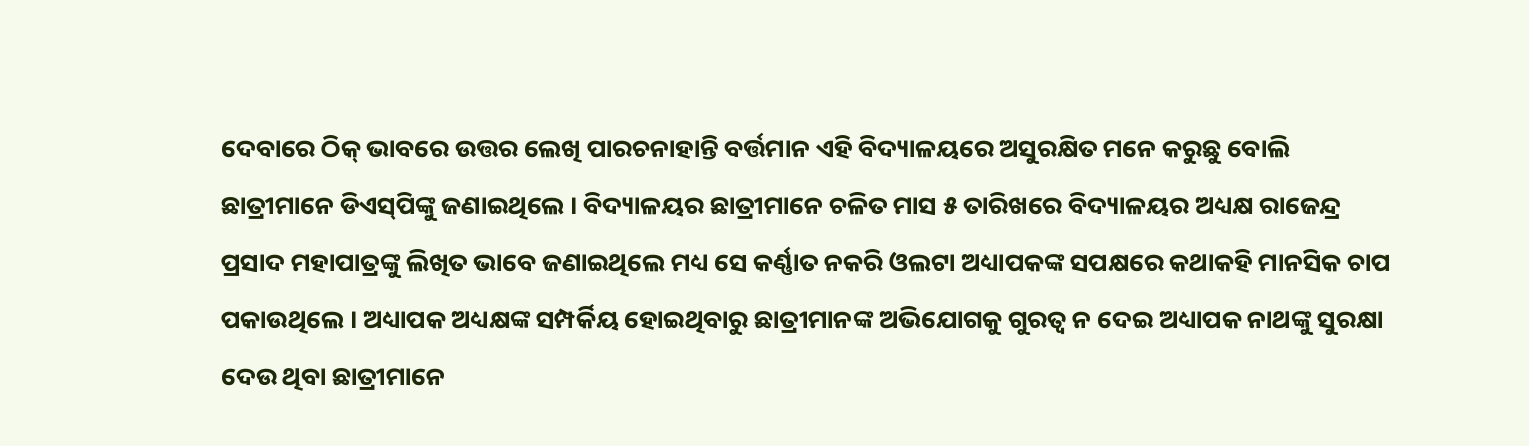ଦେବାରେ ଠିକ୍‌ ଭାବରେ ଉତ୍ତର ଲେଖି ପାରଚନାହାନ୍ତି ବର୍ତ୍ତମାନ ଏହି ବିଦ୍ୟାଳୟରେ ଅସୁରକ୍ଷିତ ମନେ କରୁଛୁ ବୋଲି ଛାତ୍ରୀମାନେ ଡିଏସ୍‌ପିଙ୍କୁ ଜଣାଇଥିଲେ । ବିଦ୍ୟାଳୟର ଛାତ୍ରୀମାନେ ଚଳିତ ମାସ ୫ ତାରିଖରେ ବିଦ୍ୟାଳୟର ଅଧ୍ୟକ୍ଷ ରାଜେନ୍ଦ୍ର ପ୍ରସାଦ ମହାପାତ୍ରଙ୍କୁ ଲିଖିତ ଭାବେ ଜଣାଇଥିଲେ ମଧ୍ୟ ସେ କର୍ଣ୍ଣାତ ନକରି ଓଲଟା ଅଧ୍ୟାପକଙ୍କ ସପକ୍ଷରେ କଥାକହି ମାନସିକ ଚାପ ପକାଉଥିଲେ । ଅଧ୍ୟାପକ ଅଧ୍ୟକ୍ଷଙ୍କ ସମ୍ପର୍କିୟ ହୋଇଥିବାରୁ ଛାତ୍ରୀମାନଙ୍କ ଅଭିଯୋଗକୁ ଗୁରତ୍ୱ ନ ଦେଇ ଅଧ୍ୟାପକ ନାଥଙ୍କୁ ସୁରକ୍ଷା ଦେଉ ଥିବା ଛାତ୍ରୀମାନେ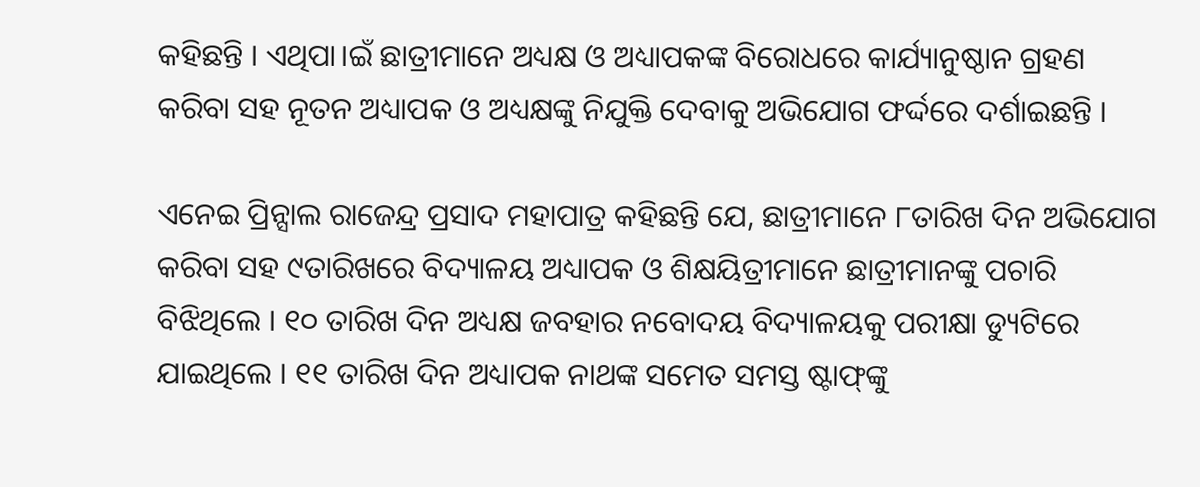କହିଛନ୍ତି । ଏଥିପା।ଇଁ ଛାତ୍ରୀମାନେ ଅଧ୍ୟକ୍ଷ ଓ ଅଧ୍ୟାପକଙ୍କ ବିରୋଧରେ କାର୍ଯ୍ୟାନୁଷ୍ଠାନ ଗ୍ରହଣ କରିବା ସହ ନୂତନ ଅଧ୍ୟାପକ ଓ ଅଧ୍ୟକ୍ଷଙ୍କୁ ନିଯୁକ୍ତି ଦେବାକୁ ଅଭିଯୋଗ ଫର୍ଦ୍ଦରେ ଦର୍ଶାଇଛନ୍ତି ।

ଏନେଇ ପ୍ରିନ୍ସାଲ ରାଜେନ୍ଦ୍ର ପ୍ରସାଦ ମହାପାତ୍ର କହିଛନ୍ତି ଯେ, ଛାତ୍ରୀମାନେ ୮ତାରିଖ ଦିନ ଅଭିଯୋଗ କରିବା ସହ ୯ତାରିଖରେ ବିଦ୍ୟାଳୟ ଅଧ୍ୟାପକ ଓ ଶିକ୍ଷୟିତ୍ରୀମାନେ ଛାତ୍ରୀମାନଙ୍କୁ ପଚାରି ବିଝିଥିଲେ । ୧୦ ତାରିଖ ଦିନ ଅଧ୍ୟକ୍ଷ ଜବହାର ନବୋଦୟ ବିଦ୍ୟାଳୟକୁ ପରୀକ୍ଷା ଡ୍ୟୁଟିରେ ଯାଇଥିଲେ । ୧୧ ତାରିଖ ଦିନ ଅଧ୍ୟାପକ ନାଥଙ୍କ ସମେତ ସମସ୍ତ ଷ୍ଟାଫ୍‌ଙ୍କୁ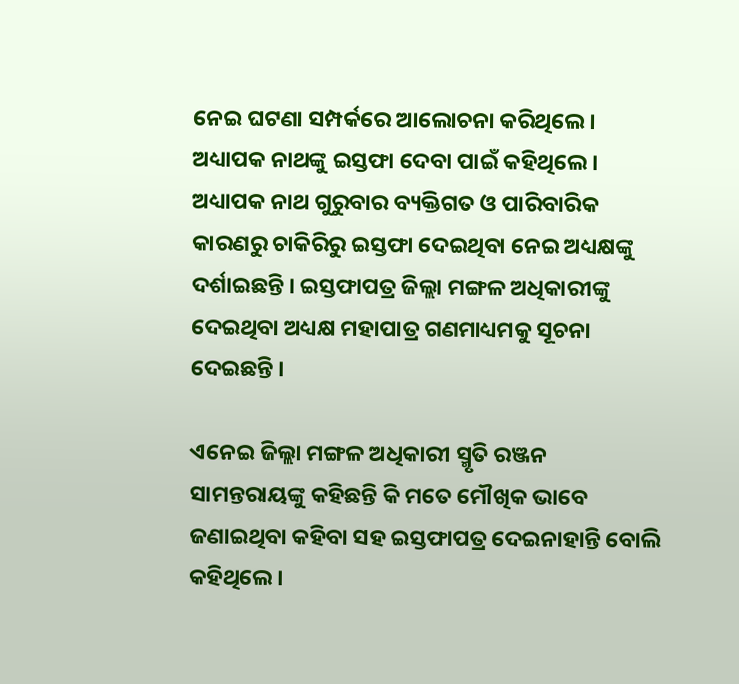ନେଇ ଘଟଣା ସମ୍ପର୍କରେ ଆଲୋଚନା କରିଥିଲେ । ଅଧ୍ୟାପକ ନାଥଙ୍କୁ ଇସ୍ତଫା ଦେବା ପାଇଁ କହିଥିଲେ । ଅଧ୍ୟାପକ ନାଥ ଗୁରୁବାର ବ୍ୟକ୍ତିଗତ ଓ ପାରିବାରିକ କାରଣରୁ ଚାକିରିରୁ ଇସ୍ତଫା ଦେଇଥିବା ନେଇ ଅଧ୍ୟକ୍ଷଙ୍କୁ ଦର୍ଶାଇଛନ୍ତି । ଇସ୍ତଫାପତ୍ର ଜିଲ୍ଲା ମଙ୍ଗଳ ଅଧିକାରୀଙ୍କୁ ଦେଇଥିବା ଅଧ୍ୟକ୍ଷ ମହାପାତ୍ର ଗଣମାଧ୍ୟମକୁ ସୂଚନା ଦେଇଛନ୍ତି ।

ଏନେଇ ଜିଲ୍ଲା ମଙ୍ଗଳ ଅଧିକାରୀ ସ୍ମୃତି ରଞ୍ଜନ ସାମନ୍ତରାୟଙ୍କୁ କହିଛନ୍ତି କି ମତେ ମୌଖିକ ଭାବେ ଜଣାଇଥିବା କହିବା ସହ ଇସ୍ତଫାପତ୍ର ଦେଇନାହାନ୍ତି ବୋଲି କହିଥିଲେ ।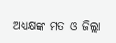ଅଧ୍ୟକ୍ଷଙ୍କ ମତ ଓ ଜିଲ୍ଲା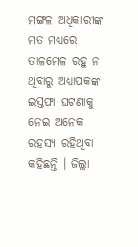ମଙ୍ଗଳ ଅଧିକାରୀଙ୍କ ମତ ମଧ୍ୟରେ ତାଳମେଳ ରହୁ ନ ଥିବାରୁ ଅଧ୍ୟାପକଙ୍କ ଇସ୍ତଫା ଘଟଣାକୁ ନେଇ ଅନେକ ରହସ୍ୟ ରହିଥିବା କହିଛନ୍ତି । ଜିଲ୍ଲା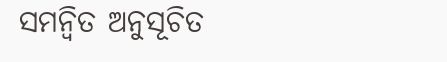ସମନ୍ୱିତ ଅନୁସୂଚିତ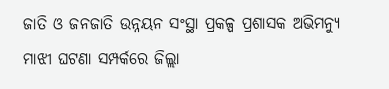ଜାତି ଓ ଜନଜାତି ଉନ୍ନୟନ ସଂସ୍ଥା ପ୍ରକଳ୍ପ ପ୍ରଶାସକ ଅଭିମନ୍ୟୁ ମାଝୀ ଘଟଣା ସମ୍ପର୍କରେ ଜିଲ୍ଲା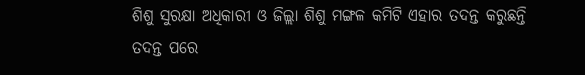ଶିଶୁ ସୁରକ୍ଷା ଅଧିକାରୀ ଓ ଜିଲ୍ଲା ଶିଶୁ ମଙ୍ଗଳ କମିଟି ଏହାର ତଦନ୍ତ କରୁଛନ୍ତି ତଦନ୍ତ ପରେ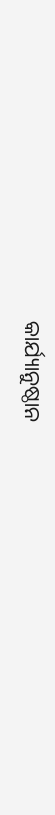କାର୍ଯ୍ୟାନୁଷ୍ଠାନ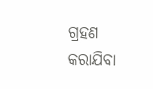ଗ୍ରହଣ କରାଯିବା